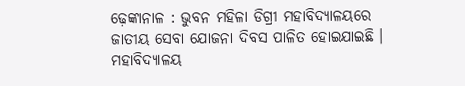ଢ଼େଙ୍କାନାଳ : ଭୁବନ ମହିଳା ଡିଗ୍ରୀ ମହାବିଦ୍ୟାଳୟରେ ଜାତୀୟ ସେବା ଯୋଜନା ଦିବସ ପାଳିତ ହୋଇଯାଇଛି ।
ମହାବିଦ୍ୟାଳୟ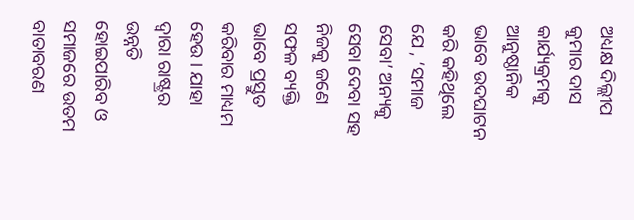ଅଧ୍ୟକ୍ଷ ଦିଲ୍ଲୀପ କୁମାର ଦାସ କାର୍ଯ୍ୟକ୍ରମକୁ ଆନୁଷ୍ଠାନିକ ଭାବେ ଉଦଘାଟନ କରି କହିଥିଲେ ଯେ , ‘ସମାଜ ସେବା’ ଅନ୍ୟକୁ ସେବା ଦେବା ସହ ନିଜକୁ ଜଣେ ସଫଳ ବ୍ୟକ୍ତି ଭାବେ ପ୍ରସ୍ତୁତ କରିବାର ମାଧ୍ୟମ ହେଉ । ଯାହା ଦ୍ୱାରା ରାଷ୍ଟ୍ରର ଉନ୍ନତି ହୋଇପାରିବ ଓ ସମାଜରେ ଉତମ ବାତାବରଣ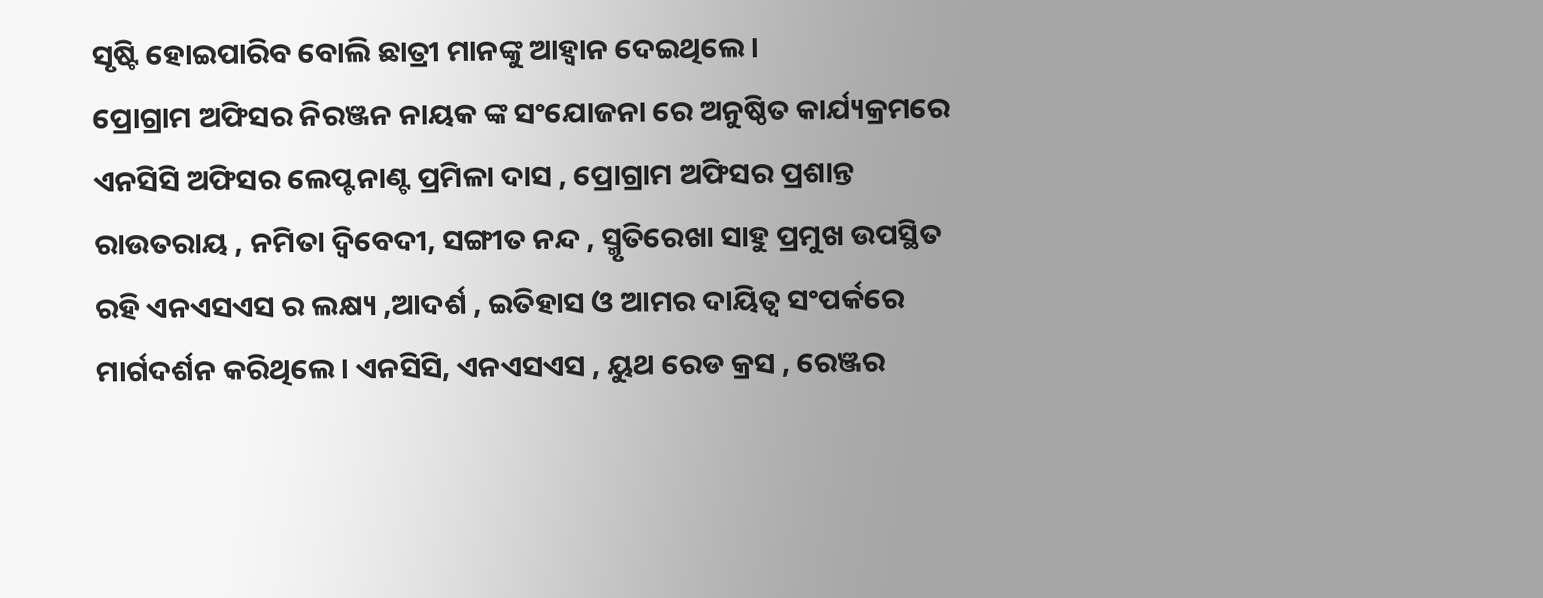ସୃଷ୍ଟି ହୋଇପାରିବ ବୋଲି ଛାତ୍ରୀ ମାନଙ୍କୁ ଆହ୍ୱାନ ଦେଇଥିଲେ ।
ପ୍ରୋଗ୍ରାମ ଅଫିସର ନିରଞ୍ଜନ ନାୟକ ଙ୍କ ସଂଯୋଜନା ରେ ଅନୁଷ୍ଠିତ କାର୍ଯ୍ୟକ୍ରମରେ ଏନସିସି ଅଫିସର ଲେପ୍ଟନାଣ୍ଟ ପ୍ରମିଳା ଦାସ , ପ୍ରୋଗ୍ରାମ ଅଫିସର ପ୍ରଶାନ୍ତ ରାଉତରାୟ , ନମିତା ଦ୍ୱିବେଦୀ, ସଙ୍ଗୀତ ନନ୍ଦ , ସ୍ମୃତିରେଖା ସାହୁ ପ୍ରମୁଖ ଉପସ୍ଥିତ ରହି ଏନଏସଏସ ର ଲକ୍ଷ୍ୟ ,ଆଦର୍ଶ , ଇତିହାସ ଓ ଆମର ଦାୟିତ୍ୱ ସଂପର୍କରେ ମାର୍ଗଦର୍ଶନ କରିଥିଲେ । ଏନସିସି, ଏନଏସଏସ , ୟୁଥ ରେଡ କ୍ରସ , ରେଞ୍ଜର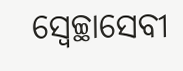ସ୍ୱେଚ୍ଛାସେବୀ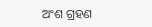ଅଂଶ ଗ୍ରହଣ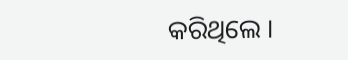କରିଥିଲେ ।